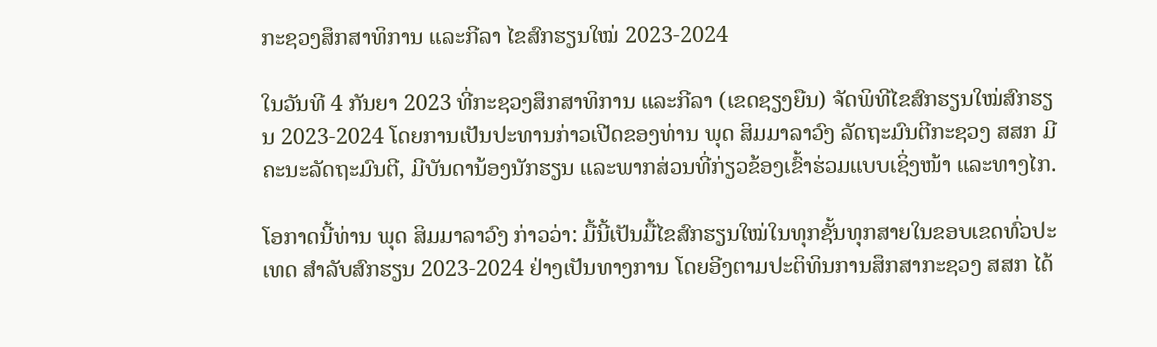ກະຊວງສຶກສາທິການ ແລະກີລາ ໄຂສົກຮຽນໃໝ່ 2023-2024

ໃນວັນທີ 4 ກັນຍາ 2023 ທີ່ກະຊວງສຶກສາທິການ ແລະກີລາ (ເຂດຊຽງຍືນ) ຈັດພິທີໄຂສົກຮຽນໃໝ່ສົກຮຽນ 2023-2024 ໂດຍການເປັນປະທານກ່າວເປີດຂອງທ່ານ ພຸດ ສິມມາລາວົງ ລັດຖະມົນຕີກະຊວງ ສສກ ມີຄະນະລັດຖະມົນຕີ, ມີບັນດານ້ອງນັກຮຽນ ແລະພາກສ່ວນທີ່ກ່ຽວຂ້ອງເຂົ້າຮ່ວມແບບເຊິ່ງໜ້າ ແລະທາງໄກ.

ໂອກາດນີ້ທ່ານ ພຸດ ສິມມາລາວົງ ກ່າວວ່າ: ມື້ນີ້ເປັນມື້ໄຂສົກຮຽນໃໝ່ໃນທຸກຊັ້ນທຸກສາຍໃນຂອບເຂດທົ່ວປະເທດ ສຳລັບສົກຮຽນ 2023-2024 ຢ່າງເປັນທາງການ ໂດຍອີງຕາມປະຕິທິນການສຶກສາກະຊວງ ສສກ ໄດ້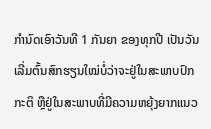ກຳນົດເອົາວັນທີ 1 ກັນຍາ ຂອງທຸກປີ ເປັນວັນເລີ່ມຕົ້ນສົກຮຽນໃໝ່ບໍ່ວ່າຈະຢູ່ໃນສະພາບປົກກະຕິ ຫຼືຢູ່ໃນສະພາບທີ່ມີຄວາມຫຍຸ້ງຍາກແນວ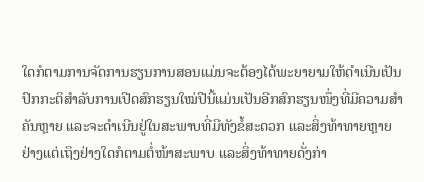ໃດກໍຕາມການຈັດການຮຽນການສອນແມ່ນຈະຕ້ອງໄດ້ພະຍາຍາມໃຫ້ດຳເນີນເປັນປົກກະຕິສໍາລັບການເປີດສົກຮຽນໃໝ່ປີນີ້ແມ່ນເປັນອີກສົກຮຽນໜຶ່ງທີ່ມີຄວາມສຳຄັນຫຼາຍ ແລະຈະດຳເນີນຢູ່ໃນສະພາບທີ່ມີທັງຂໍ້ສະດວກ ແລະສິ່ງທ້າທາຍຫຼາຍຢ່າງແຕ່ເຖິງຢ່າງໃດກໍຕາມຕໍ່ໜ້າສະພາບ ແລະສິ່ງທ້າທາຍດັ່ງກ່າ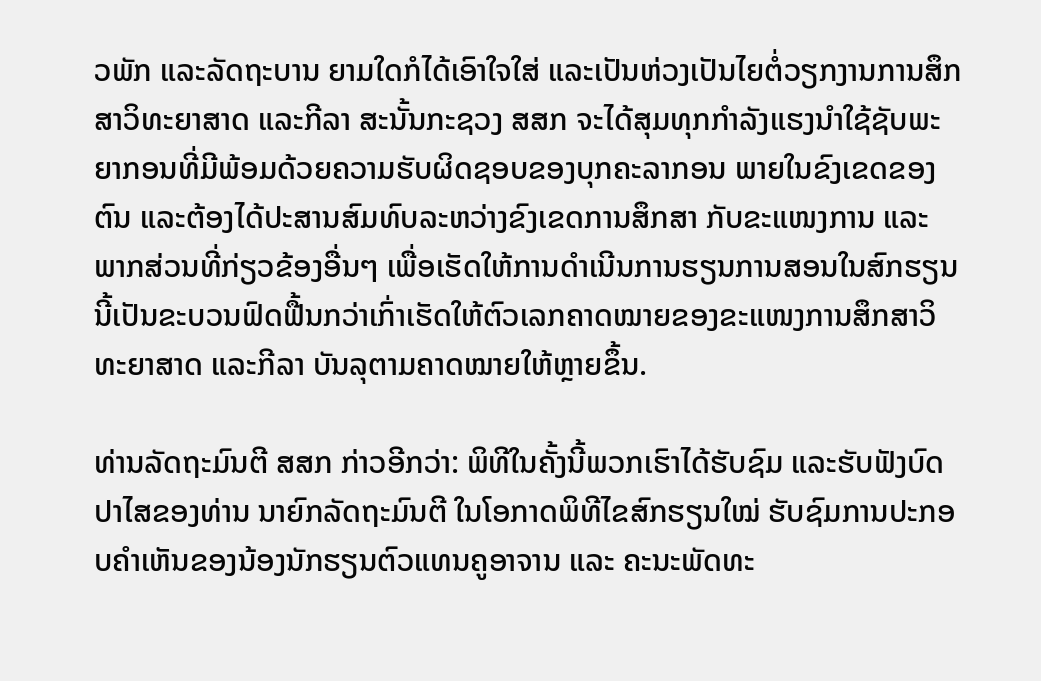ວພັກ ແລະລັດຖະບານ ຍາມໃດກໍໄດ້ເອົາໃຈໃສ່ ແລະເປັນຫ່ວງເປັນໄຍຕໍ່ວຽກງານການສຶກສາວິທະຍາສາດ ແລະກີລາ ສະນັ້ນກະຊວງ ສສກ ຈະໄດ້ສຸມທຸກກຳລັງແຮງນຳໃຊ້ຊັບພະຍາກອນທີ່ມີພ້ອມດ້ວຍຄວາມຮັບຜິດຊອບຂອງບຸກຄະລາກອນ ພາຍໃນຂົງເຂດຂອງຕົນ ແລະຕ້ອງໄດ້ປະສານສົມທົບລະຫວ່າງຂົງເຂດການສຶກສາ ກັບຂະແໜງການ ແລະ ພາກສ່ວນທີ່ກ່ຽວຂ້ອງອື່ນໆ ເພື່ອເຮັດໃຫ້ການດໍາເນີນການຮຽນການສອນໃນສົກຮຽນນີ້ເປັນຂະບວນຟົດຟື້ນກວ່າເກົ່າເຮັດໃຫ້ຕົວເລກຄາດໝາຍຂອງຂະແໜງການສຶກສາວິທະຍາສາດ ແລະກີລາ ບັນລຸຕາມຄາດໝາຍໃຫ້ຫຼາຍຂຶ້ນ.

ທ່ານລັດຖະມົນຕີ ສສກ ກ່າວອີກວ່າ: ພິທີໃນຄັ້ງນີ້ພວກເຮົາໄດ້ຮັບຊົມ ແລະຮັບຟັງບົດປາໄສຂອງທ່ານ ນາຍົກລັດຖະມົນຕີ ໃນໂອກາດພິທີໄຂສົກຮຽນໃໝ່ ຮັບຊົມການປະກອບຄໍາເຫັນຂອງນ້ອງນັກຮຽນຕົວແທນຄູອາຈານ ແລະ ຄະນະພັດທະ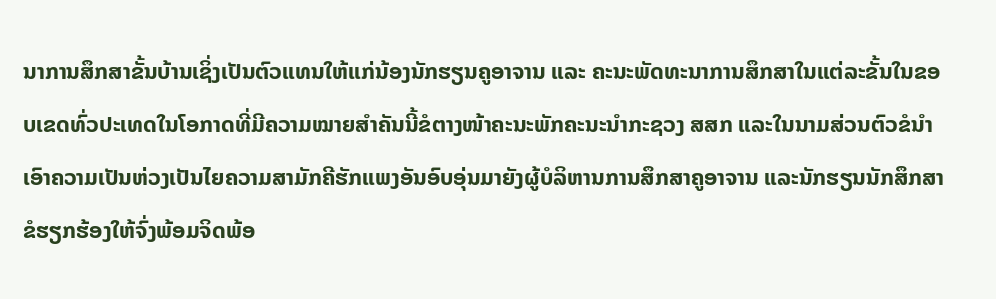ນາການສຶກສາຂັ້ນບ້ານເຊິ່ງເປັນຕົວແທນໃຫ້ແກ່ນ້ອງນັກຮຽນຄູອາຈານ ແລະ ຄະນະພັດທະນາການສຶກສາໃນແຕ່ລະຂັ້ນໃນຂອບເຂດທົ່ວປະເທດໃນໂອກາດທີ່ມີຄວາມໝາຍສຳຄັນນີ້ຂໍຕາງໜ້າຄະນະພັກຄະນະນຳກະຊວງ ສສກ ແລະໃນນາມສ່ວນຕົວຂໍນໍາເອົາຄວາມເປັນຫ່ວງເປັນໄຍຄວາມສາມັກຄີຮັກແພງອັນອົບອຸ່ນມາຍັງຜູ້ບໍລິຫານການສຶກສາຄູອາຈານ ແລະນັກຮຽນນັກສຶກສາຂໍຮຽກຮ້ອງໃຫ້ຈົ່ງພ້ອມຈິດພ້ອ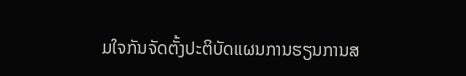ມໃຈກັນຈັດຕັ້ງປະຕິບັດແຜນການຮຽນການສ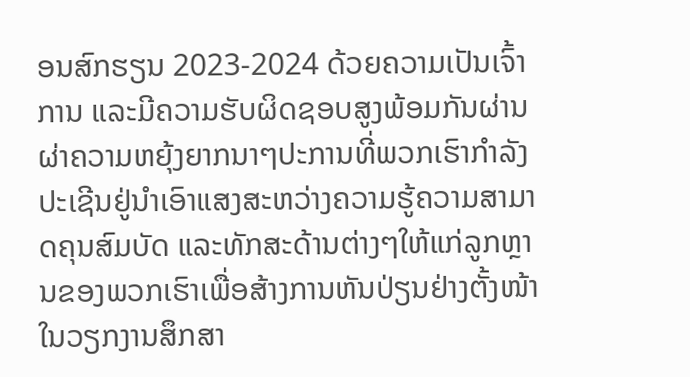ອນສົກຮຽນ 2023-2024 ດ້ວຍຄວາມເປັນເຈົ້າການ ແລະມີຄວາມຮັບຜິດຊອບສູງພ້ອມກັນຜ່ານຜ່າຄວາມຫຍຸ້ງຍາກນາໆປະການທີ່ພວກເຮົາກໍາລັງປະເຊີນຢູ່ນຳເອົາແສງສະຫວ່າງຄວາມຮູ້ຄວາມສາມາດຄຸນສົມບັດ ແລະທັກສະດ້ານຕ່າງໆໃຫ້ແກ່ລູກຫຼານຂອງພວກເຮົາເພື່ອສ້າງການຫັນປ່ຽນຢ່າງຕັ້ງໜ້າໃນວຽກງານສຶກສາ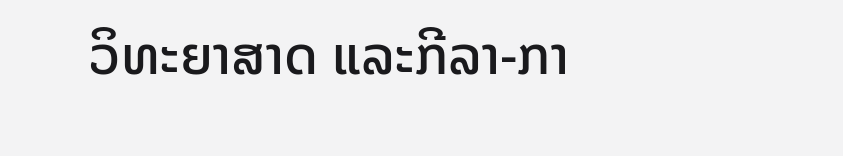ວິທະຍາສາດ ແລະກີລາ-ກາ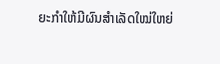ຍະກຳໃຫ້ມີຜົນສຳເລັດໃໝ່ໃຫຍ່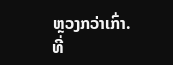ຫຼວງກວ່າເກົ່າ.
ທີ່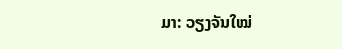ມາ: ວຽງຈັນໃໝ່